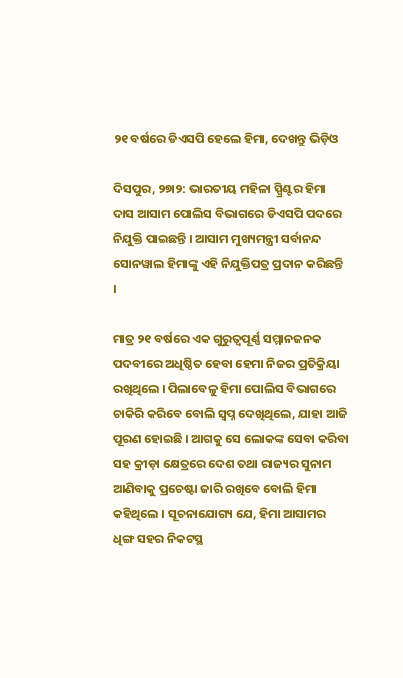୨୧ ବର୍ଷରେ ଡିଏସପି ହେଲେ ହିମା, ଦେଖନ୍ତୁ ଭିଡ଼ିଓ

ଦିସପୁର, ୨୭ା୨: ଭାରତୀୟ ମହିଳା ସ୍ପ୍ରିଣ୍ଟର ହିମା ଦାସ ଆସାମ ପୋଲିସ ବିଭାଗରେ ଡିଏସପି ପଦରେ ନିଯୁକ୍ତି ପାଇଛନ୍ତି । ଆସାମ ମୁଖ୍ୟମନ୍ତ୍ରୀ ସର୍ବାନନ୍ଦ ସୋନୱାଲ ହିମାଙ୍କୁ ଏହି ନିଯୁକ୍ତିପତ୍ର ପ୍ରଦାନ କରିଛନ୍ତି ।

ମାତ୍ର ୨୧ ବର୍ଷରେ ଏକ ଗୁରୁତ୍ୱପୂର୍ଣ୍ଣ ସମ୍ମାନଜନକ ପଦବୀରେ ଅଧିଷ୍ଠିତ ହେବା ହେମା ନିଜର ପ୍ରତିକ୍ରିୟା ରଖିଥିଲେ । ପିଲାବେଳୁ ହିମା ପୋଲିସ ବିଭାଗରେ ଚାକିରି କରିବେ ବୋଲି ସ୍ୱପ୍ନ ଦେଖିଥିଲେ, ଯାହା ଆଜି ପୂରଣ ହୋଇଛି । ଆଗକୁ ସେ ଲୋକଙ୍କ ସେବା କରିବା ସହ କ୍ରୀଡ଼ା କ୍ଷେତ୍ରରେ ଦେଶ ତଥା ରାଜ୍ୟର ସୁନାମ ଆଣିବାକୁ ପ୍ରଚେଷ୍ଟା ଜାରି ରଖିବେ ବୋଲି ହିମା କହିଥିଲେ । ସୂଚନାଯୋଗ୍ୟ ଯେ, ହିମା ଆସାମର ଧିଙ୍ଗ ସହର ନିକଟସ୍ଥ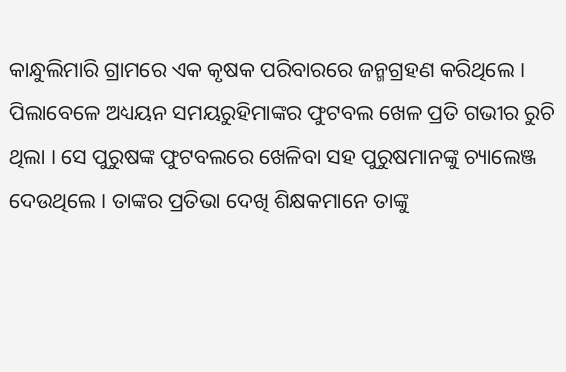କାନ୍ଧୁଲିମାରି ଗ୍ରାମରେ ଏକ କୃଷକ ପରିବାରରେ ଜନ୍ମଗ୍ରହଣ କରିଥିଲେ । ପିଲାବେଳେ ଅଧ୍ୟୟନ ସମୟରୁହିମାଙ୍କର ଫୁଟବଲ ଖେଳ ପ୍ରତି ଗଭୀର ରୁଚି ଥିଲା । ସେ ପୁରୁଷଙ୍କ ଫୁଟବଲରେ ଖେଳିବା ସହ ପୁରୁଷମାନଙ୍କୁ ଚ୍ୟାଲେଞ୍ଜ ଦେଉଥିଲେ । ତାଙ୍କର ପ୍ରତିଭା ଦେଖି ଶିକ୍ଷକମାନେ ତାଙ୍କୁ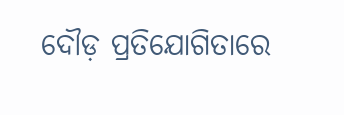ଦୌଡ଼ ପ୍ରତିଯୋଗିତାରେ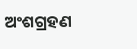ଅଂଶଗ୍ରହଣ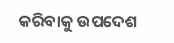କରିବାକୁ ଉପଦେଶ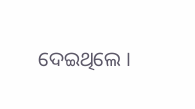ଦେଇଥିଲେ ।